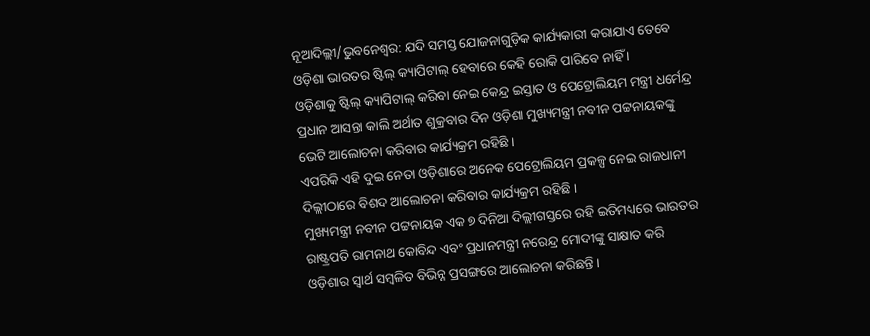ନୂଆଦିଲ୍ଲୀ/ଭୁବନେଶ୍ୱର: ଯଦି ସମସ୍ତ ଯୋଜନାଗୁଡ଼ିକ କାର୍ଯ୍ୟକାରୀ କରାଯାଏ ତେବେ ଓଡ଼ିଶା ଭାରତର ଷ୍ଟିଲ୍ କ୍ୟାପିଟାଲ୍ ହେବାରେ କେହି ରୋକି ପାରିବେ ନାହିଁ ।
ଓଡ଼ିଶାକୁ ଷ୍ଟିଲ୍ କ୍ୟାପିଟାଲ୍ କରିବା ନେଇ କେନ୍ଦ୍ର ଇସ୍ତାତ ଓ ପେଟ୍ରୋଲିୟମ ମନ୍ତ୍ରୀ ଧର୍ମେନ୍ଦ୍ର ପ୍ରଧାନ ଆସନ୍ତା କାଲି ଅର୍ଥାତ ଶୁକ୍ରବାର ଦିନ ଓଡ଼ିଶା ମୁଖ୍ୟମନ୍ତ୍ରୀ ନବୀନ ପଟ୍ଟନାୟକଙ୍କୁ ଭେଟି ଆଲୋଚନା କରିବାର କାର୍ଯ୍ୟକ୍ରମ ରହିଛି ।
ଏପରିକି ଏହି ଦୁଇ ନେତା ଓଡ଼ିଶାରେ ଅନେକ ପେଟ୍ରୋଲିୟମ ପ୍ରକଳ୍ପ ନେଇ ରାଜଧାନୀ ଦିଲ୍ଲୀଠାରେ ବିଶଦ ଆଲୋଚନା କରିବାର କାର୍ଯ୍ୟକ୍ରମ ରହିଛି ।
ମୁଖ୍ୟମନ୍ତ୍ରୀ ନବୀନ ପଟ୍ଟନାୟକ ଏକ ୭ ଦିନିଆ ଦିଲ୍ଲୀଗସ୍ତରେ ରହି ଇତିମଧ୍ୟରେ ଭାରତର ରାଷ୍ଟ୍ରପତି ରାମନାଥ କୋବିନ୍ଦ ଏବଂ ପ୍ରଧାନମନ୍ତ୍ରୀ ନରେନ୍ଦ୍ର ମୋଦୀଙ୍କୁ ସାକ୍ଷାତ କରି ଓଡ଼ିଶାର ସ୍ୱାର୍ଥ ସମ୍ବଳିତ ବିଭିନ୍ନ ପ୍ରସଙ୍ଗରେ ଆଲୋଚନା କରିଛନ୍ତି ।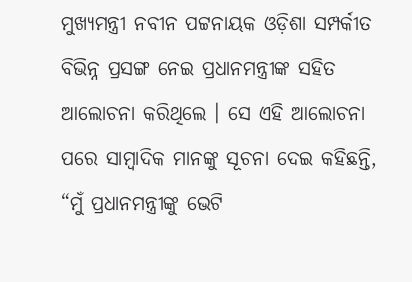ମୁଖ୍ୟମନ୍ତ୍ରୀ ନବୀନ ପଟ୍ଟନାୟକ ଓଡ଼ିଶା ସମ୍ପର୍କୀତ ବିଭିନ୍ନ ପ୍ରସଙ୍ଗ ନେଇ ପ୍ରଧାନମନ୍ତ୍ରୀଙ୍କ ସହିତ ଆଲୋଚନା କରିଥିଲେ । ସେ ଏହି ଆଲୋଚନା ପରେ ସାମ୍ବାଦିକ ମାନଙ୍କୁ ସୂଚନା ଦେଇ କହିଛନ୍ତି, “ମୁଁ ପ୍ରଧାନମନ୍ତ୍ରୀଙ୍କୁ ଭେଟି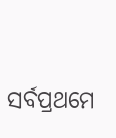ସର୍ବପ୍ରଥମେ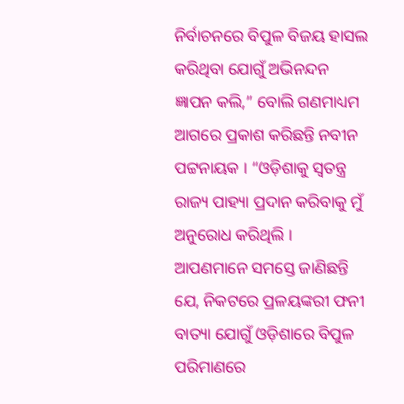ନିର୍ବାଚନରେ ବିପୁଳ ବିଜୟ ହାସଲ କରିଥିବା ଯୋଗୁଁ ଅଭିନନ୍ଦନ ଜ୍ଞାପନ କଲି,” ବୋଲି ଗଣମାଧ୍ୟମ ଆଗରେ ପ୍ରକାଶ କରିଛନ୍ତି ନବୀନ ପଟ୍ଟନାୟକ । “ଓଡ଼ିଶାକୁ ସ୍ୱତନ୍ତ୍ର ରାଜ୍ୟ ପାହ୍ୟା ପ୍ରଦାନ କରିବାକୁ ମୁଁ ଅନୁରୋଧ କରିଥିଲି । ଆପଣମାନେ ସମସ୍ତେ ଜାଣିଛନ୍ତି ଯେ, ନିକଟରେ ପ୍ରଳୟଙ୍କରୀ ଫନୀ ବାତ୍ୟା ଯୋଗୁଁ ଓଡ଼ିଶାରେ ବିପୁଳ ପରିମାଣରେ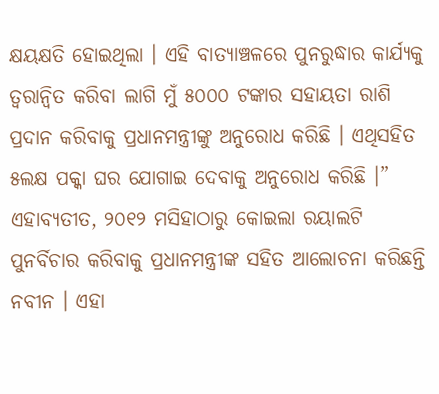କ୍ଷୟକ୍ଷତି ହୋଇଥିଲା । ଏହି ବାତ୍ୟାଞ୍ଚଳରେ ପୁନରୁଦ୍ଧାର କାର୍ଯ୍ୟକୁ ତ୍ୱରାନ୍ୱିତ କରିବା ଲାଗି ମୁଁ ୫୦୦୦ ଟଙ୍କାର ସହାୟତା ରାଶି ପ୍ରଦାନ କରିବାକୁ ପ୍ରଧାନମନ୍ତ୍ରୀଙ୍କୁ ଅନୁରୋଧ କରିଛି । ଏଥିସହିତ ୫ଲକ୍ଷ ପକ୍କା ଘର ଯୋଗାଇ ଦେବାକୁ ଅନୁରୋଧ କରିଛି ।”
ଏହାବ୍ୟତୀତ, ୨୦୧୨ ମସିହାଠାରୁ କୋଇଲା ରୟାଲଟି ପୁନର୍ବିଚାର କରିବାକୁ ପ୍ରଧାନମନ୍ତ୍ରୀଙ୍କ ସହିତ ଆଲୋଚନା କରିଛନ୍ତି ନବୀନ । ଏହା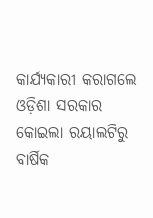କାର୍ଯ୍ୟକାରୀ କରାଗଲେ ଓଡ଼ିଶା ସରକାର କୋଇଲା ରୟାଲଟିରୁ ବାର୍ଷିକ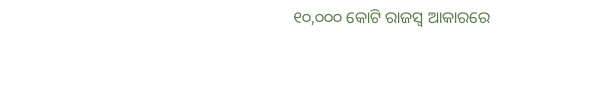୧୦,୦୦୦ କୋଟି ରାଜସ୍ୱ ଆକାରରେ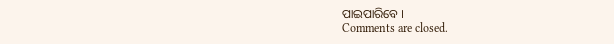ପାଇପାରିବେ ।
Comments are closed.